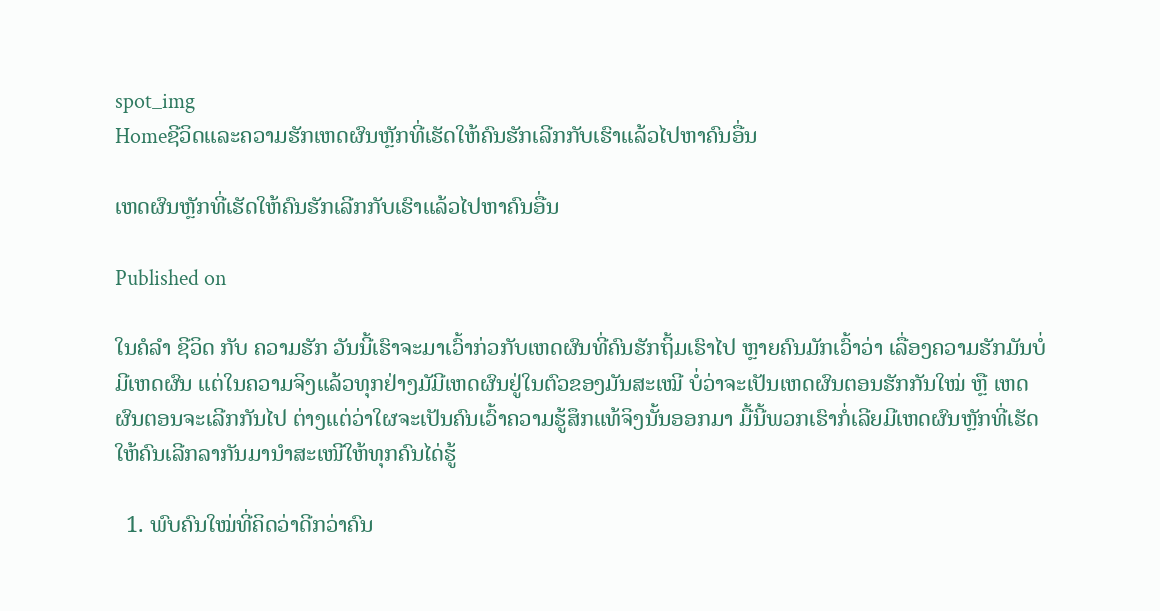spot_img
Homeຊີວິດແລະຄວາມຮັກເຫດຜົນຫຼັກທີ່ເຮັດໃຫ້ຄົນຮັກເລີກກັບເຮົາແລ້ວໄປຫາຄົນອື່ນ

ເຫດຜົນຫຼັກທີ່ເຮັດໃຫ້ຄົນຮັກເລີກກັບເຮົາແລ້ວໄປຫາຄົນອື່ນ

Published on

ໃນຄໍລຳ ຊີວິດ ກັບ ຄວາມຮັກ ວັນນີ້ເຮົາຈະມາເວົ້າກ່ວກັບເຫດຜົນທີ່ຄົນຮັກຖິ້ມເຮົາໄປ ຫຼາຍຄົນມັກເວົ້າວ່າ ເລື່ອງຄວາມຮັກມັນບໍ່ມີເຫດຜົນ ແຕ່ໃນຄວາມຈິງແລ້ວທຸກຢ່າງມັມີເຫດຜົນຢູ່ໃນຕົວຂອງມັນສະເໝີ ບໍ່ວ່າຈະເປັນເຫດຜົນຕອນຮັກກັນໃໝ່ ຫຼື ເຫດຜົນຕອນຈະເລີກກັນໄປ ຕ່າງແຕ່ວ່າໃຜຈະເປັນຄົນເວົ້າຄວາມຮູ້ສຶກແທ້ຈິງນັ້ນອອກມາ ມື້ນີ້ພວກເຮົາກໍ່ເລີຍມີເຫດຜົນຫຼັກທີ່ເຮັດໃຫ້ຄົນເລີກລາກັນມານຳສະເໜີໃຫ້ທຸກຄົນໄດ່ຮູ້

  1. ພົບຄົນໃໝ່ທີ່ຄິດວ່າດີກວ່າຄົນ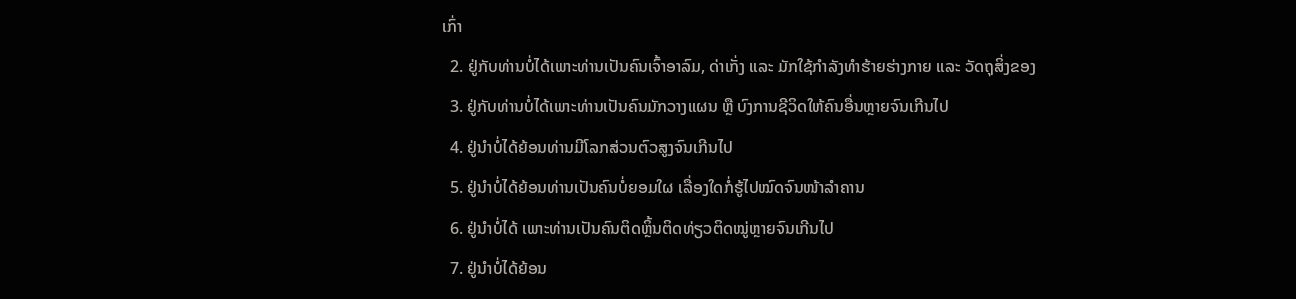ເກົ່າ
  2. ຢູ່ກັບທ່ານບໍ່ໄດ້ເພາະທ່ານເປັນຄົນເຈົ້າອາລົມ, ດ່າເກັ່ງ ແລະ ມັກໃຊ້ກຳລັງທຳຮ້າຍຮ່າງກາຍ ແລະ ວັດຖຸສິ່ງຂອງ
  3. ຢູ່ກັບທ່ານບໍ່ໄດ້ເພາະທ່ານເປັນຄົນມັກວາງແຜນ ຫຼື ບົງການຊີວິດໃຫ້ຄົນອື່ນຫຼາຍຈົນເກີນໄປ
  4. ຢູ່ນຳບໍ່ໄດ້ຍ້ອນທ່ານມີໂລກສ່ວນຕົວສູງຈົນເກີນໄປ
  5. ຢູ່ນຳບໍ່ໄດ້ຍ້ອນທ່ານເປັນຄົນບໍ່ຍອມໃຜ ເລື່ອງໃດກໍ່ຮູ້ໄປໝົດຈົນໜ້າລຳຄານ
  6. ຢູ່ນຳບໍ່ໄດ້ ເພາະທ່ານເປັນຄົນຕິດຫຼິ້ນຕິດທ່ຽວຕິດໝູ່ຫຼາຍຈົນເກີນໄປ
  7. ຢູ່ນຳບໍ່ໄດ້ຍ້ອນ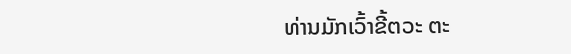ທ່ານມັກເວົ້າຂີ້ຕວະ ຕະ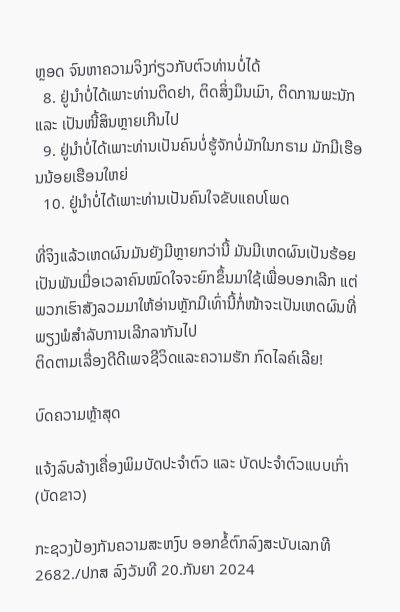ຫຼອດ ຈົນຫາຄວາມຈິງກ່ຽວກັບຕົວທ່ານບໍ່ໄດ້
  8. ຢູ່ນຳບໍ່ໄດ້ເພາະທ່ານຕິດຢາ, ຕິດສິ່ງມຶນເມົາ, ຕິດການພະນັກ ແລະ ເປັນໜີ້ສິນຫຼາຍເກີນໄປ
  9. ຢູ່ນຳບໍ່ໄດ້ເພາະທ່ານເປັນຄົນບໍ່ຮູ້ຈັກບໍ່ມັກໃນກຣາມ ມັກມີເຮືອນນ້ອຍເຮືອນໃຫຍ່
  10. ຢູ່ນຳບໍ່ໄດ້ເພາະທ່ານເປັນຄົນໃຈຂັບແຄບໂພດ

ທີ່ຈິງແລ້ວເຫດຜົນມັນຍັງມີຫຼາຍກວ່ານີ້ ມັນມີເຫດຜົນເປັນຮ້ອຍເປັນພັນເມື່ອເວລາຄົນໝົດໃຈຈະຍົກຂຶ້ນມາໃຊ້ເພື່ອບອກເລີກ ແຕ່ພວກເຮົາສັງລວມມາໃຫ້ອ່ານຫຼັກມີເທົ່ານີ້ກໍ່ໜ້າຈະເປັນເຫດຜົນທີ່ພຽງພໍສຳລັບການເລີກລາກັນໄປ
ຕິດຕາມເລື່ອງດີດີເພຈຊີວິດແລະຄວາມຮັກ ກົດໄລຄ໌ເລີຍ!

ບົດຄວາມຫຼ້າສຸດ

ແຈ້ງລົບລ້າງເຄື່ອງພິມບັດປະຈຳຕົວ ແລະ ບັດປະຈຳຕົວແບບເກົ່າ (ບັດຂາວ)

ກະຊວງປ້ອງກັນຄວາມສະຫງົບ ອອກຂໍ້ຕົກລົງສະບັບເລກທີ 2682./ປກສ ລົງວັນທີ 20.ກັນຍາ 2024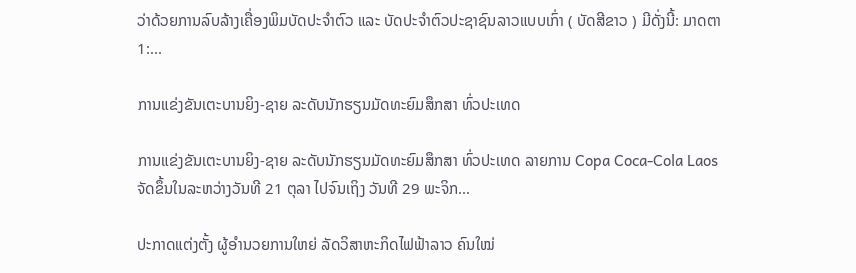ວ່າດ້ວຍການລົບລ້າງເຄື່ອງພິມບັດປະຈຳຕົວ ແລະ ບັດປະຈຳຕົວປະຊາຊົນລາວແບບເກົ່າ ( ບັດສີຂາວ ) ມີດັ່ງນີ້: ມາດຕາ 1:...

ການແຂ່ງຂັນເຕະບານຍິງ-ຊາຍ ລະດັບນັກຮຽນມັດທະຍົມສຶກສາ ທົ່ວປະເທດ

ການແຂ່ງຂັນເຕະບານຍິງ-ຊາຍ ລະດັບນັກຮຽນມັດທະຍົມສຶກສາ ທົ່ວປະເທດ ລາຍການ Copa Coca-Cola Laos ຈັດຂຶ້ນໃນລະຫວ່າງວັນທີ 21 ຕຸລາ ໄປຈົນເຖິງ ວັນທີ 29 ພະຈິກ...

ປະກາດແຕ່ງຕັ້ງ ຜູ້ອຳນວຍການໃຫຍ່ ລັດວິສາຫະກິດໄຟຟ້າລາວ ຄົນໃໝ່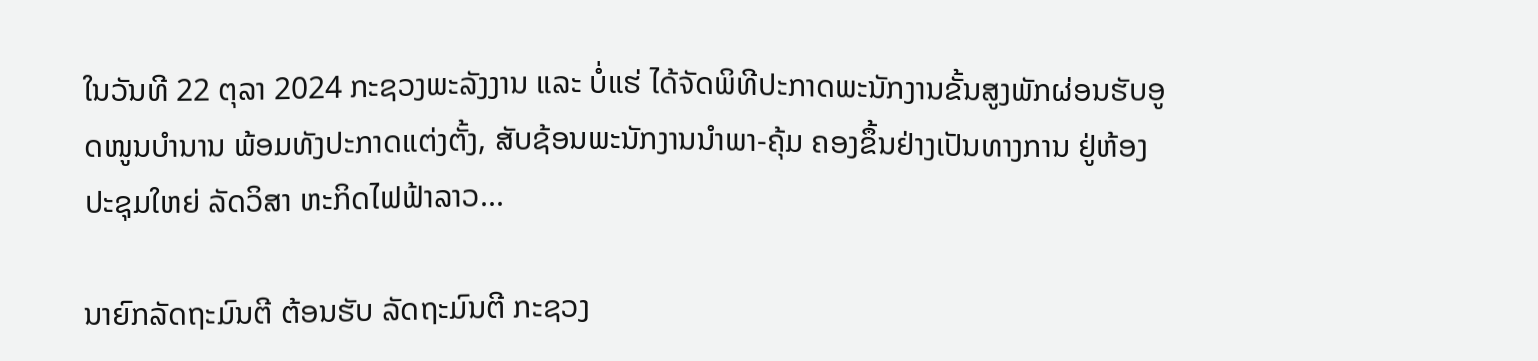ໃນວັນທີ 22 ຕຸລາ 2024 ກະຊວງພະລັງງານ ແລະ ບໍ່ແຮ່ ໄດ້ຈັດພິທີປະກາດພະນັກງານຂັ້ນສູງພັກຜ່ອນຮັບອູດໜູນບຳນານ ພ້ອມທັງປະກາດແຕ່ງຕັ້ງ, ສັບຊ້ອນພະນັກງານນຳພາ-ຄຸ້ມ ຄອງຂຶ້ນຢ່າງເປັນທາງການ ຢູ່ຫ້ອງປະຊຸມໃຫຍ່ ລັດວິສາ ຫະກິດໄຟຟ້າລາວ...

ນາຍົກລັດຖະມົນຕີ ຕ້ອນຮັບ ລັດຖະມົນຕີ ກະຊວງ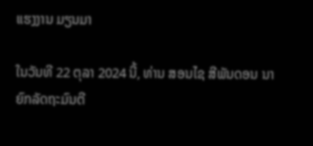ແຮງງານ ມຽນມາ

ໃນວັນທີ 22 ຕຸລາ 2024 ນີ້, ທ່ານ ສອນໄຊ ສີພັນດອນ ນາຍົກລັດຖະມົນຕີ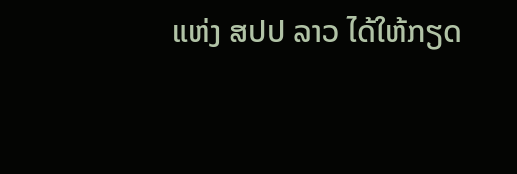ແຫ່ງ ສປປ ລາວ ໄດ້ໃຫ້ກຽດ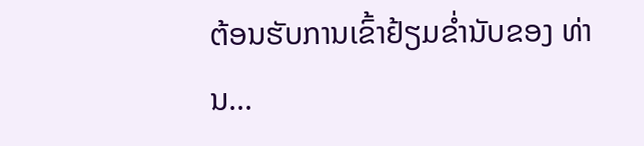ຕ້ອນຮັບການເຂົ້າຢ້ຽມຂໍ່ານັບຂອງ ທ່ານ...